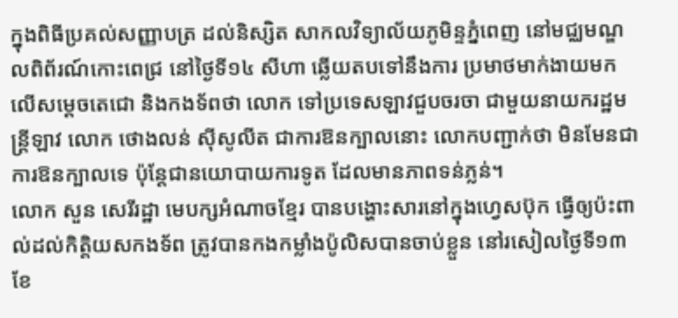ក្នុងពិធីប្រគល់សញ្ញាបត្រ ដល់និស្សិត សាកលវិទ្យាល័យភូមិន្ទភ្នំពេញ នៅមជ្ឈមណ្ឌលពិព័រណ៍កោះពេជ្រ នៅថ្ងៃទី១៤ សីហា ឆ្លើយតបទៅនឹងការ ប្រមាថមាក់ងាយមកលើសម្តេចតេជោ និងកងទ័ពថា លោក ទៅប្រទេសឡាវជួបចរចា ជាមួយនាយករដ្ឋមន្រ្តីឡាវ លោក ថោងលន់ ស៊ីសូលីត ជាការឱនក្បាលនោះ លោកបញ្ជាក់ថា មិនមែនជាការឱនក្បាលទេ ប៉ុន្តែជានយោបាយការទូត ដែលមានភាពទន់ភ្លន់។
លោក សួន សេរីរដ្ឋា មេបក្សអំណាចខ្មែរ បានបង្ហោះសារនៅក្នុងហ្វេសប៊ុក ធ្វើឲ្យប៉ះពាល់ដល់កិត្តិយសកងទ័ព ត្រូវបានកងកម្លាំងប៉ូលិសបានចាប់ខ្លួន នៅរសៀលថ្ងៃទី១៣ ខែ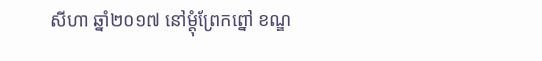សីហា ឆ្នាំ២០១៧ នៅម្តុំព្រែកព្នៅ ខណ្ឌ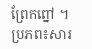ព្រែកព្នៅ ។
ប្រភព៖សារ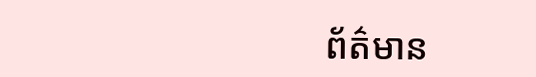ព័ត៌មាន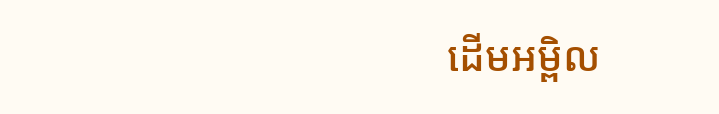ដើមអម្ពិល